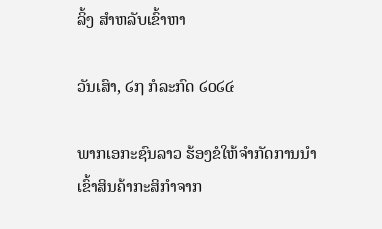ລິ້ງ ສຳຫລັບເຂົ້າຫາ

ວັນເສົາ, ໒໗ ກໍລະກົດ ໒໐໒໔

ພາກເອກະຊົນລາວ ຮ້ອງຂໍໃຫ້ຈຳກັດການນຳເຂົ້າສິນຄ້າກະສິກຳຈາກ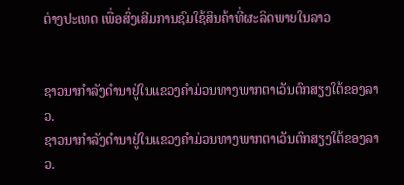ຕ່າງປະເທດ ເພື່ອສົ່ງເສີມການຊົມໃຊ້ສິນຄ້າທີ່ຜະລິດພາຍໃນລາວ


ຊາວນາກຳລັງດຳນາຢູ່ໃນແຂວງຄຳມ່ວນທາງພາກຕາເວັນຕົກສຽງໃຕ້ຂອງລາວ.
ຊາວນາກຳລັງດຳນາຢູ່ໃນແຂວງຄຳມ່ວນທາງພາກຕາເວັນຕົກສຽງໃຕ້ຂອງລາວ.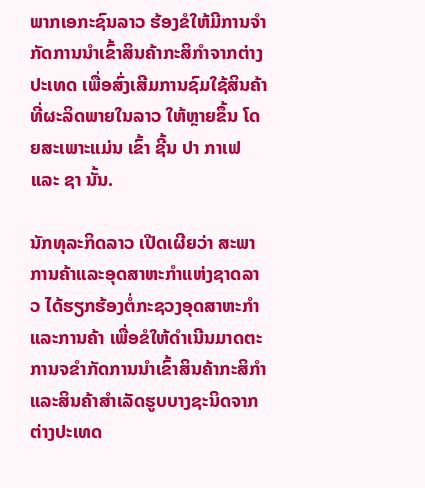ພາກເອກະຊົນລາວ ຮ້ອງຂໍໃຫ້ມີການຈຳກັດການນຳເຂົ້າສິນຄ້າກະສິກຳຈາກຕ່າງປະເທດ ເພື່ອສົ່ງເສີມການຊົມໃຊ້ສິນຄ້າທີ່ຜະລິດພາຍໃນລາວ ໃຫ້ຫຼາຍຂຶ້ນ ໂດຍສະເພາະແມ່ນ ເຂົ້າ ຊີ້ນ ປາ ກາເຟ ແລະ ຊາ ນັ້ນ.

ນັກທຸລະກິດລາວ ເປີດເຜີຍວ່າ ສະພາການຄ້າແລະອຸດສາຫະກຳແຫ່ງຊາດລາວ ໄດ້ຮຽກຮ້ອງຕໍ່ກະຊວງອຸດສາຫະກຳ ແລະການຄ້າ ເພື່ອຂໍໃຫ້ດຳເນີນມາດຕະການຈຂຳກັດການນຳເຂົ້າສິນຄ້າກະສິກຳແລະສິນຄ້າສຳເລັດຮູບບາງຊະນິດຈາກຕ່າງປະເທດ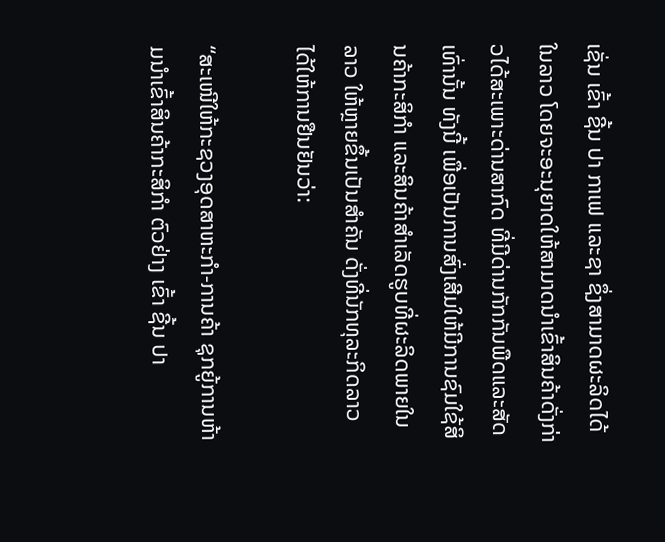ເຊັ່ນ ເຂົ້າ ຊີ້ນ ປາ ກາເຟ ແລະຊາ ຊຶ່ງສາມາດຜະລິດໄດ້ໃນລາວ ໂດຍຈະອະນຸຍາດໃຫ້ສາມາດນຳເຂົ້າສິນຄ້າດັ່ງກ່າວໄດ້ສະເພາະດ່ານສາກົດ ທີ່ມີດ່ານກັກກັນພືດແລະສັດເທົ່ານັ້ນ ທັງນີ້ ເພື່ອເປັນການສົ່ງເສີມໃຫ້ມີການຊົມໃຊ້ສິນຄ້າກະສິກຳ ແລະສິນຄ້າສຳເລັດຮູບທີ່ຜະລິດພາຍໃນລາວ ໃຫ້ຫຼາຍຂຶ້ນເປັນສຳຄັນ ດັ່ງທີ່ນັກທຸລະກິດລາວ ໄດ້ໃຫ້ການຢືນຢັນວ່າ:

“ສະເໜີໃຫ້ກະຊວງອຸດສາຫະກຳ-ການຄ້າ ຊຸກຍູ້ການຫ້າມນຳເຂົ້າສິນຄ້າກະສິກຳ ຕົວຢ່າງ ເຂົ້າ ຊີ້ນ ປາ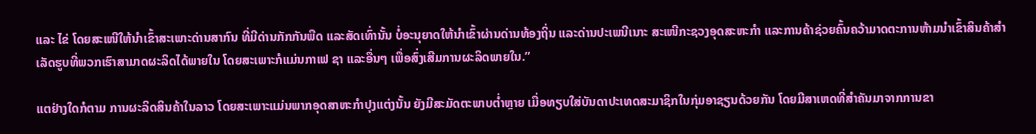ແລະ ໄຂ່ ໂດຍສະເໜີໃຫ້ນຳເຂົ້າສະເພາະດ່ານສາກົນ ທີ່ມີດ່ານກັກກັນພືດ ແລະສັດເທົ່ານັ້ນ ບໍ່ອະນຸຍາດໃຫ້ນຳເຂົ້າຜ່ານດ່ານທ້ອງຖິ່ນ ແລະດ່ານປະເພນີເນາະ ສະເໜີກະຊວງອຸດສະຫະກຳ ແລະການຄ້າຊ່ວຍຄົ້ນຄວ້າມາດຕະການຫ້າມນຳເຂົ້າສິນຄ້າສຳເລັດຮູບທີ່ພວກເຮົາສາມາດຜະລິດໄດ້ພາຍໃນ ໂດຍສະເພາະກໍແມ່ນກາເຟ ຊາ ແລະອື່ນໆ ເພື່ອສົ່ງເສີມການຜະລິດພາຍໃນ.”

ແຕຢ່າງໃດກໍຕາມ ການຜະລິດສິນຄ້າໃນລາວ ໂດຍສະເພາະແມ່ນພາກອຸດສາຫະກຳປຸງແຕ່ງນັ້ນ ຍັງມີສະມັດຕະພາບຕ່ຳຫຼາຍ ເມື່ອທຽບໃສ່ບັນດາປະເທດສະມາຊິກໃນກຸ່ມອາຊຽນດ້ວຍກັນ ໂດຍມີສາເຫດທີ່ສຳຄັນມາຈາກການຂາ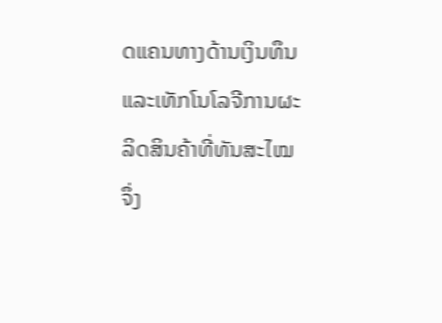ດແຄນທາງດ້ານເງິນທຶນ ແລະເທັກໂນໂລຈີການຜະລິດສິນຄ້າທີ່ທັນສະໄໝ ຈຶ່ງ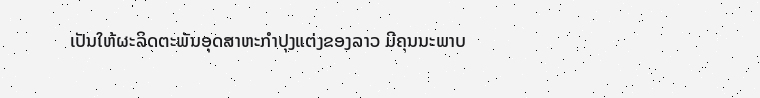ເປັນໃຫ້ຜະລິດຕະພັນອຸດສາຫະກຳປຸງແຕ່ງຂອງລາວ ມີຄຸນນະພາບ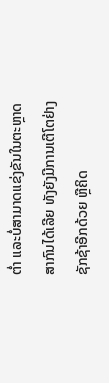ຕ່ຳ ແລະບໍ່ສາມາດແຂ່ງຂັນໃນຕະຫຼາດສາກົນໄດ້ເລີຍ ທັງຍັງມີການເຕີໂຕຢ່າງຊັກຊ້າອີກດ້ວຍ ຫຼືຄິດ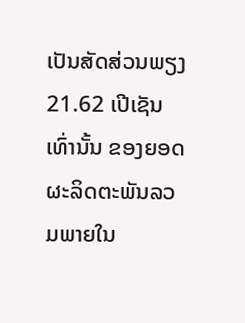ເປັນສັດສ່ວນພຽງ 21.62 ເປີເຊັນເທົ່ານັ້ນ ຂອງຍອດຜະລິດຕະພັນລວມພາຍໃນ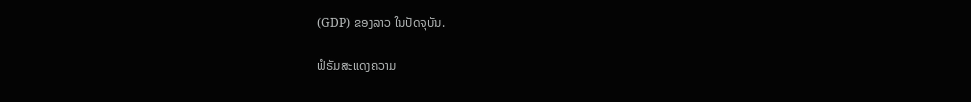(GDP) ຂອງລາວ ໃນປັດຈຸບັນ.

ຟໍຣັມສະແດງຄວາມ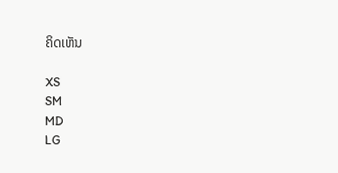ຄິດເຫັນ

XS
SM
MD
LG